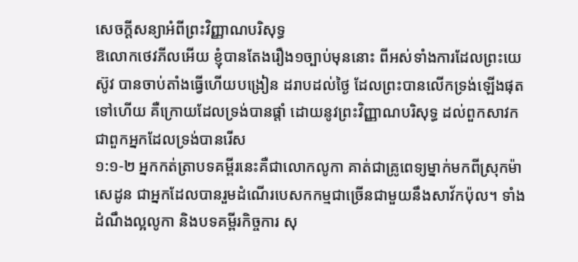សេចក្ដីសន្យាអំពីព្រះវិញ្ញាណបរិសុទ្ធ
ឱលោកថេវភីលអើយ ខ្ញុំបានតែងរឿង១ច្បាប់មុននោះ ពីអស់ទាំងការដែលព្រះយេស៊ូវ បានចាប់តាំងធ្វើហើយបង្រៀន ដរាបដល់ថ្ងៃ ដែលព្រះបានលើកទ្រង់ឡើងផុតទៅហើយ គឺក្រោយដែលទ្រង់បានផ្តាំ ដោយនូវព្រះវិញ្ញាណបរិសុទ្ធ ដល់ពួកសាវក ជាពួកអ្នកដែលទ្រង់បានរើស
១:១-២ អ្នកកត់ត្រាបទគម្ពីរនេះគឺជាលោកលូកា គាត់ជាគ្រូពេទ្យម្នាក់មកពីស្រុកម៉ាសេដូន ជាអ្នកដែលបានរួមដំណើរបេសកកម្មជាច្រើនជាមួយនឹងសាវ័កប៉ុល។ ទាំងដំណឹងល្អលូកា និងបទគម្ពីរកិច្ចការ សុ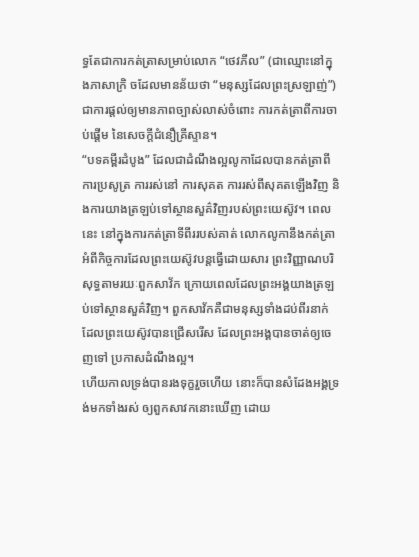ទ្ធតែជាការកត់ត្រាសម្រាប់លោក “ថេវភីល” (ជាឈ្មោះនៅក្នុងភាសាក្រិ ចដែលមានន័យថា “មនុស្សដែលព្រះស្រឡាញ់”) ជាការផ្តល់ឲ្យមានភាពច្បាស់លាស់ចំពោះ ការកត់ត្រាពីការចាប់ផ្តើម នៃសេចក្តីជំនឿគ្រីស្ទាន។
“បទគម្ពីរដំបូង” ដែលជាដំណឹងល្អលូកាដែលបានកត់ត្រាពីការប្រសូត្រ ការរស់នៅ ការសុគត ការរស់ពីសុគតឡើងវិញ និងការយាងត្រឡប់ទៅស្ថានសួគ៌វិញរបស់ព្រះយេស៊ូវ។ ពេលនេះ នៅក្នុងការកត់ត្រាទីពីររបស់គាត់ លោកលូកានឹងកត់ត្រាអំពីកិច្ចការដែលព្រះយេស៊ូវបន្តធ្វើដោយសារ ព្រះវិញ្ញាណបរិសុទ្ធតាមរយៈពួកសាវ័ក ក្រោយពេលដែលព្រះអង្គយាងត្រឡប់ទៅស្ថានសួគ៌វិញ។ ពួកសាវ័កគឺជាមនុស្សទាំងដប់ពីរនាក់ដែលព្រះយេស៊ូវបានជ្រើសរើស ដែលព្រះអង្គបានចាត់ឲ្យចេញទៅ ប្រកាសដំណឹងល្អ។
ហើយកាលទ្រង់បានរងទុក្ខរួចហើយ នោះក៏បានសំដែងអង្គទ្រង់មកទាំងរស់ ឲ្យពួកសាវកនោះឃើញ ដោយ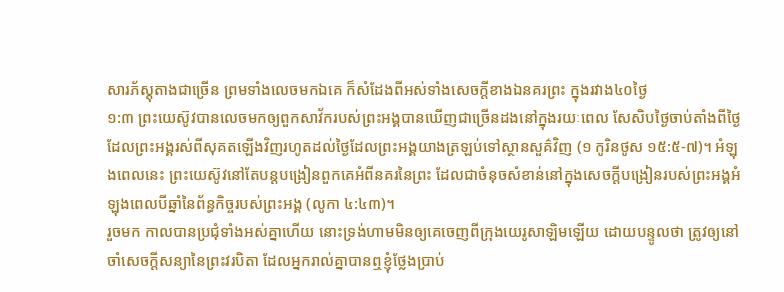សារភ័ស្តុតាងជាច្រើន ព្រមទាំងលេចមកឯគេ ក៏សំដែងពីអស់ទាំងសេចក្ដីខាងឯនគរព្រះ ក្នុងរវាង៤០ថ្ងៃ
១:៣ ព្រះយេស៊ូវបានលេចមកឲ្យពួកសាវ័ករបស់ព្រះអង្គបានឃើញជាច្រើនដងនៅក្នុងរយៈពេល សែសិបថ្ងៃចាប់តាំងពីថ្ងៃដែលព្រះអង្គរស់ពីសុគតឡើងវិញរហូតដល់ថ្ងៃដែលព្រះអង្គយាងត្រឡប់ទៅស្ថានសួគ៌វិញ (១ កូរិនថូស ១៥:៥-៧)។ អំឡុងពេលនេះ ព្រះយេស៊ូវនៅតែបន្តបង្រៀនពួកគេអំពីនគរនៃព្រះ ដែលជាចំនុចសំខាន់នៅក្នុងសេចក្តីបង្រៀនរបស់ព្រះអង្គអំឡុងពេលបីឆ្នាំនៃព័ន្ធកិច្ចរបស់ព្រះអង្គ (លូកា ៤:៤៣)។
រួចមក កាលបានប្រជុំទាំងអស់គ្នាហើយ នោះទ្រង់ហាមមិនឲ្យគេចេញពីក្រុងយេរូសាឡិមឡើយ ដោយបន្ទូលថា ត្រូវឲ្យនៅចាំសេចក្ដីសន្យានៃព្រះវរបិតា ដែលអ្នករាល់គ្នាបានឮខ្ញុំថ្លែងប្រាប់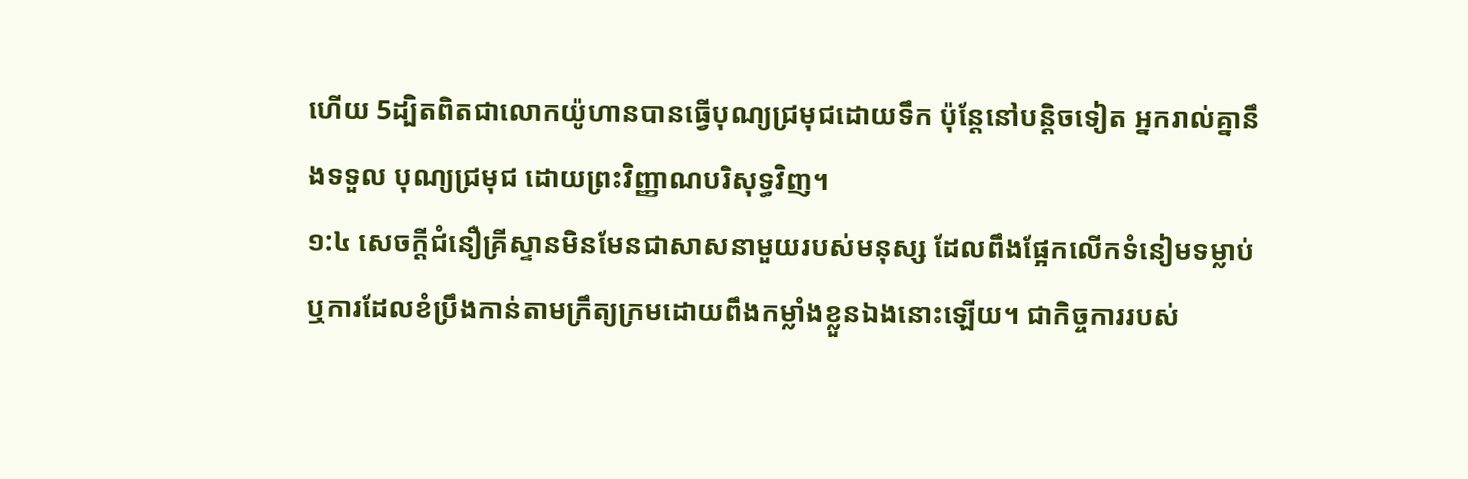ហើយ 5ដ្បិតពិតជាលោកយ៉ូហានបានធ្វើបុណ្យជ្រមុជដោយទឹក ប៉ុន្តែនៅបន្តិចទៀត អ្នករាល់គ្នានឹងទទួល បុណ្យជ្រមុជ ដោយព្រះវិញ្ញាណបរិសុទ្ធវិញ។
១:៤ សេចក្តីជំនឿគ្រីស្ទានមិនមែនជាសាសនាមួយរបស់មនុស្ស ដែលពឹងផ្អែកលើកទំនៀមទម្លាប់ ឬការដែលខំប្រឹងកាន់តាមក្រឹត្យក្រមដោយពឹងកម្លាំងខ្លួនឯងនោះឡើយ។ ជាកិច្ចការរបស់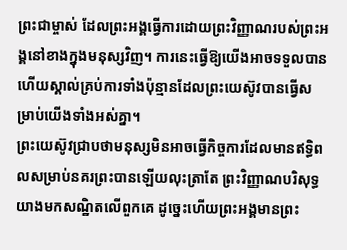ព្រះជាម្ចាស់ ដែលព្រះអង្គធ្វើការដោយព្រះវិញ្ញាណរបស់ព្រះអង្គនៅខាងក្នុងមនុស្សវិញ។ ការនេះធ្វើឱ្យយើងអាចទទួលបាន ហើយស្គាល់គ្រប់ការទាំងប៉ុន្មានដែលព្រះយេស៊ូវបានធ្វើសម្រាប់យើងទាំងអស់គ្នា។
ព្រះយេស៊ូវជ្រាបថាមនុស្សមិនអាចធ្វើកិច្ចការដែលមានឥទ្ធិពលសម្រាប់នគរព្រះបានឡើយលុះត្រាតែ ព្រះវិញ្ញាណបរិសុទ្ធយាងមកសណ្ឋិតលើពួកគេ ដូច្នេះហើយព្រះអង្គមានព្រះ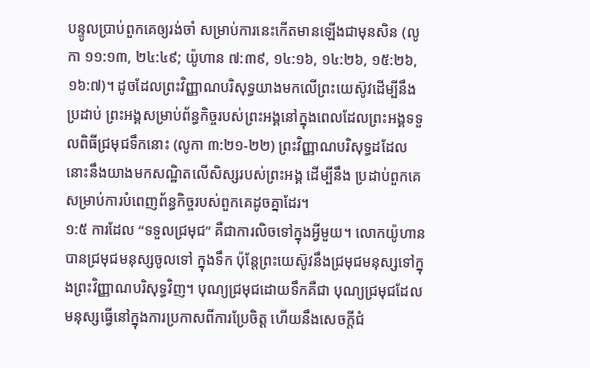បន្ទូលប្រាប់ពួកគេឲ្យរង់ចាំ សម្រាប់ការនេះកើតមានឡើងជាមុនសិន (លូកា ១១:១៣, ២៤:៤៩; យ៉ូហាន ៧:៣៩, ១៤:១៦, ១៤:២៦, ១៥:២៦, ១៦:៧)។ ដូចដែលព្រះវិញ្ញាណបរិសុទ្ធយាងមកលើព្រះយេស៊ូវដើម្បីនឹងប្រដាប់ ព្រះអង្គសម្រាប់ព័ន្ធកិច្ចរបស់ព្រះអង្គនៅក្នុងពេលដែលព្រះអង្គទទួលពិធីជ្រមុជទឹកនោះ (លូកា ៣:២១-២២) ព្រះវិញ្ញាណបរិសុទ្ធដដែលនោះនឹងយាងមកសណ្ឋិតលើសិស្សរបស់ព្រះអង្គ ដើម្បីនឹង ប្រដាប់ពួកគេសម្រាប់ការបំពេញព័ន្ធកិច្ចរបស់ពួកគេដូចគ្នាដែរ។
១:៥ ការដែល “ទទួលជ្រមុជ” គឺជាការលិចទៅក្នុងអ្វីមួយ។ លោកយ៉ូហានបានជ្រមុជមនុស្សចូលទៅ ក្នុងទឹក ប៉ុន្តែព្រះយេស៊ូវនឹងជ្រមុជមនុស្សទៅក្នុងព្រះវិញ្ញាណបរិសុទ្ធវិញ។ បុណ្យជ្រមុជដោយទឹកគឺជា បុណ្យជ្រមុជដែលមនុស្សធ្វើនៅក្នុងការប្រកាសពីការប្រែចិត្ត ហើយនឹងសេចក្តីជំ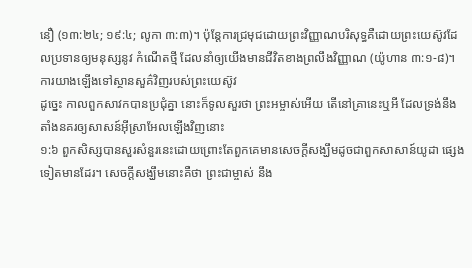នឿ (១៣:២៤; ១៩:៤; លូកា ៣:៣)។ ប៉ុន្តែការជ្រមុជដោយព្រះវិញ្ញាណបរិសុទ្ធគឺដោយព្រះយេស៊ូវដែលប្រទានឲ្យមនុស្សនូវ កំណើតថ្មី ដែលនាំឲ្យយើងមានជីវិតខាងព្រលឹងវិញ្ញាណ (យ៉ូហាន ៣:១-៨)។
ការយាងឡើងទៅស្ថានសួគ៌វិញរបស់ព្រះយេស៊ូវ
ដូច្នេះ កាលពួកសាវកបានប្រជុំគ្នា នោះក៏ទូលសួរថា ព្រះអម្ចាស់អើយ តើនៅគ្រានេះឬអី ដែលទ្រង់នឹងតាំងនគរឲ្យសាសន៍អ៊ីស្រាអែលឡើងវិញនោះ
១:៦ ពួកសិស្សបានសួរសំនួរនេះដោយព្រោះតែពួកគេមានសេចក្តីសង្ឃឹមដូចជាពួកសាសាន៍យូដា ផ្សេងទៀតមានដែរ។ សេចក្តីសង្ឃឹមនោះគឺថា ព្រះជាម្ចាស់ នឹង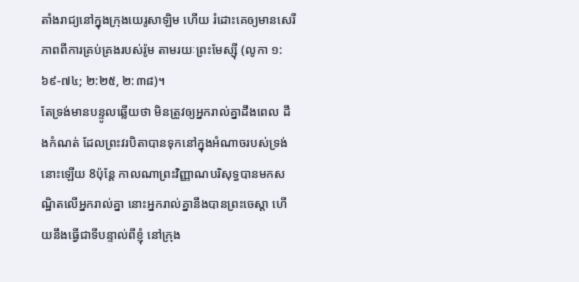តាំងរាជ្យនៅក្នុងក្រុងយេរូសាឡិម ហើយ រំដោះគេឲ្យមានសេរីភាពពីការគ្រប់គ្រងរបស់រ៉ូម តាមរយៈព្រះមែស្ស៊ី (លូកា ១:៦៩-៧៤; ២:២៥, ២:៣៨)។
តែទ្រង់មានបន្ទូលឆ្លើយថា មិនត្រូវឲ្យអ្នករាល់គ្នាដឹងពេល ដឹងកំណត់ ដែលព្រះវរបិតាបានទុកនៅក្នុងអំណាចរបស់ទ្រង់នោះឡើយ 8ប៉ុន្តែ កាលណាព្រះវិញ្ញាណបរិសុទ្ធបានមកសណ្ឋិតលើអ្នករាល់គ្នា នោះអ្នករាល់គ្នានឹងបានព្រះចេស្តា ហើយនឹងធ្វើជាទីបន្ទាល់ពីខ្ញុំ នៅក្រុង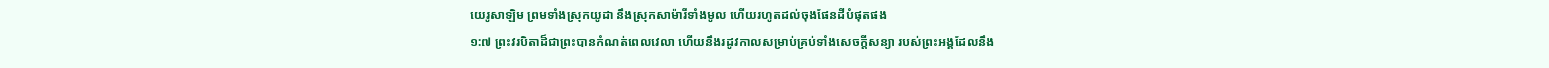យេរូសាឡិម ព្រមទាំងស្រុកយូដា នឹងស្រុកសាម៉ារីទាំងមូល ហើយរហូតដល់ចុងផែនដីបំផុតផង
១:៧ ព្រះវរបិតាដ៏ជាព្រះបានកំណត់ពេលវេលា ហើយនឹងរដូវកាលសម្រាប់គ្រប់ទាំងសេចក្តីសន្យា របស់ព្រះអង្គដែលនឹង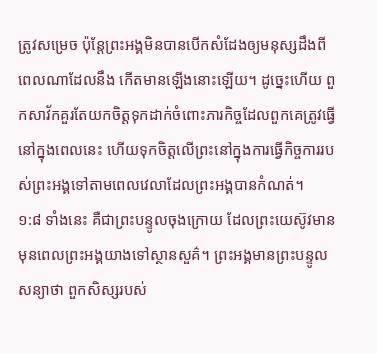ត្រូវសម្រេច ប៉ុន្តែព្រះអង្គមិនបានបើកសំដែងឲ្យមនុស្សដឹងពីពេលណាដែលនឹង កើតមានឡើងនោះឡើយ។ ដូច្នេះហើយ ពួកសាវ័កគួរតែយកចិត្តទុកដាក់ចំពោះភារកិច្ចដែលពួកគេត្រូវធ្វើ នៅក្នុងពេលនេះ ហើយទុកចិត្តលើព្រះនៅក្នុងការធ្វើកិច្ចការរបស់ព្រះអង្គទៅតាមពេលវេលាដែលព្រះអង្គបានកំណត់។
១:៨ ទាំងនេះ គឺជាព្រះបន្ទូលចុងក្រោយ ដែលព្រះយេស៊ូវមាន មុនពេលព្រះអង្គយាងទៅស្ថានសួគ៌។ ព្រះអង្គមានព្រះបន្ទូលសន្យាថា ពួកសិស្សរបស់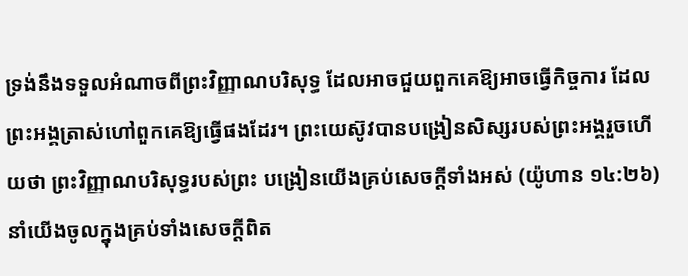ទ្រង់នឹងទទួលអំណាចពីព្រះវិញ្ញាណបរិសុទ្ធ ដែលអាចជួយពួកគេឱ្យអាចធ្វើកិច្ចការ ដែលព្រះអង្គត្រាស់ហៅពួកគេឱ្យធ្វើផងដែរ។ ព្រះយេស៊ូវបានបង្រៀនសិស្សរបស់ព្រះអង្គរួចហើយថា ព្រះវិញ្ញាណបរិសុទ្ធរបស់ព្រះ បង្រៀនយើងគ្រប់សេចក្តីទាំងអស់ (យ៉ូហាន ១៤:២៦) នាំយើងចូលក្នុងគ្រប់ទាំងសេចក្តីពិត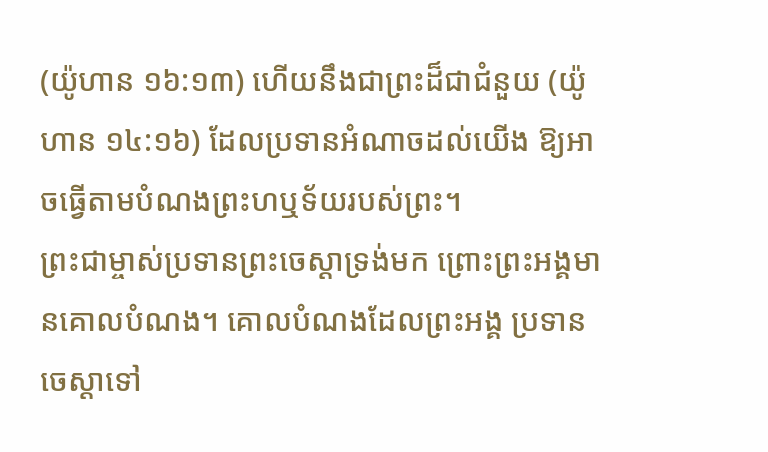(យ៉ូហាន ១៦:១៣) ហើយនឹងជាព្រះដ៏ជាជំនួយ (យ៉ូហាន ១៤:១៦) ដែលប្រទានអំណាចដល់យើង ឱ្យអាចធ្វើតាមបំណងព្រះហឬទ័យរបស់ព្រះ។
ព្រះជាម្ចាស់ប្រទានព្រះចេស្ដាទ្រង់មក ព្រោះព្រះអង្គមានគោលបំណង។ គោលបំណងដែលព្រះអង្គ ប្រទានចេស្ដាទៅ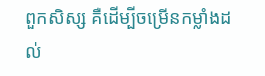ពួកសិស្ស គឺដើម្បីចម្រើនកម្លាំងដល់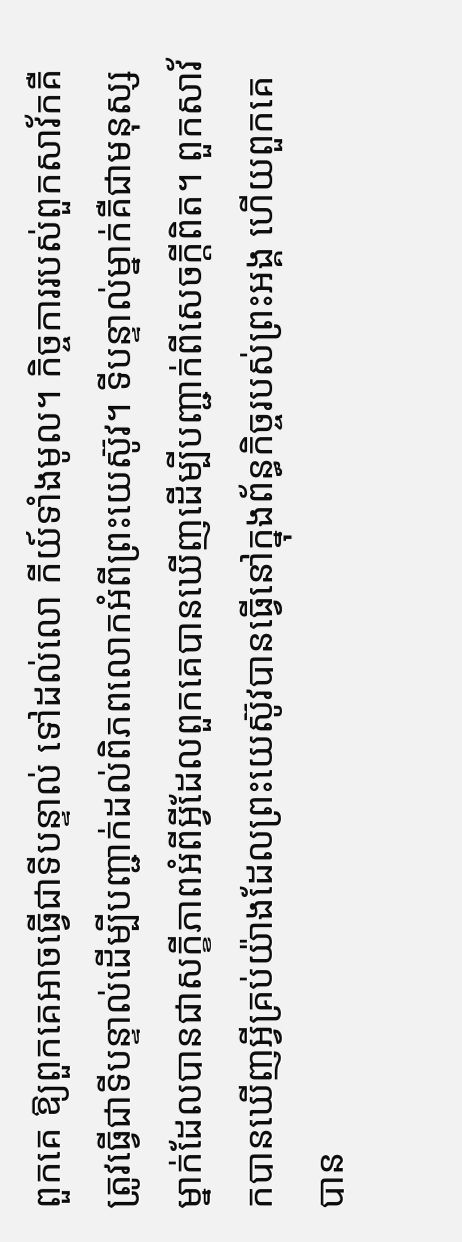ពួកគេ ឱ្យពួកគេអាចធ្វើជាទីបន្ទាល់ ទៅដល់លោ កីយ៍ទាំងមូល។ កិច្ចការរបស់ពួកសាវ័កគឺត្រូវធ្វើជាទីបន្ទាល់ដើម្បីបញ្ជាក់ដល់ពិភពលោកអំពីព្រះយេស៊ូវ។ ទីបន្ទាល់ម្នាក់គឺជាមនុស្សម្នាក់ដែលបានជាសក្ខីភាពអំពីអ្វីដែលពួកគេបានឃើញដើម្បីបញ្ជាក់ពីសេចក្តីពិត។ ពួកសាវ័កបានឃើញអ្វីគ្រប់យ៉ាងដែលព្រះយេស៊ូវបានធ្វើនៅក្នុងព័ន្ធកិច្ចរបស់ព្រះអង្គ ហើយពួកគេបាន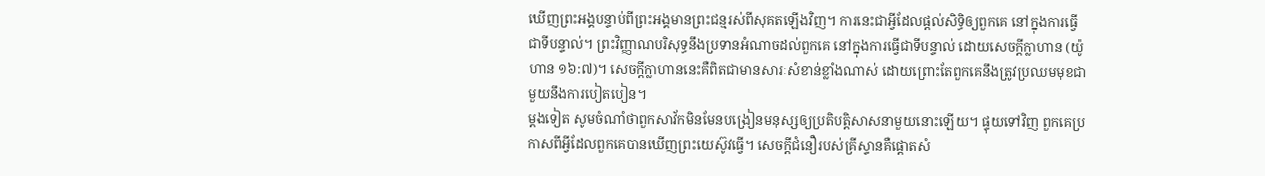ឃើញព្រះអង្គបន្ទាប់ពីព្រះអង្គមានព្រះជន្មរស់ពីសុគតឡើងវិញ។ ការនេះជាអ្វីដែលផ្ដល់សិទ្ធិឲ្យពួកគេ នៅក្នុងការធ្វើជាទីបន្ទាល់។ ព្រះវិញ្ញាណបរិសុទ្ធនឹងប្រទានអំណាចដល់ពួកគេ នៅក្នុងការធ្វើជាទីបន្ទាល់ ដោយសេចក្តីក្លាហាន (យ៉ូហាន ១៦:៧)។ សេចក្តីក្លាហាននេះគឺពិតជាមានសារៈសំខាន់ខ្លាំងណាស់ ដោយព្រោះតែពួកគេនឹងត្រូវប្រឈមមុខជាមួយនឹងការបៀតបៀន។
ម្តងទៀត សូមចំណាំថាពួកសាវ័កមិនមែនបង្រៀនមនុស្សឲ្យប្រតិបត្តិសាសនាមួយនោះឡើយ។ ផ្ទុយទៅវិញ ពួកគេប្រកាសពីអ្វីដែលពួកគេបានឃើញព្រះយេស៊ូវធ្វើ។ សេចក្តីជំនឿរបស់គ្រីស្ទានគឺផ្តោតសំ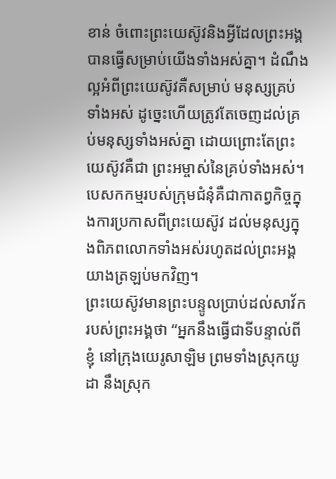ខាន់ ចំពោះព្រះយេស៊ូវនិងអ្វីដែលព្រះអង្គបានធ្វើសម្រាប់យើងទាំងអស់គ្នា។ ដំណឹងល្អអំពីព្រះយេស៊ូវគឺសម្រាប់ មនុស្សគ្រប់ទាំងអស់ ដូច្នេះហើយត្រូវតែចេញដល់គ្រប់មនុស្សទាំងអស់គ្នា ដោយព្រោះតែព្រះយេស៊ូវគឺជា ព្រះអម្ចាស់នៃគ្រប់ទាំងអស់។ បេសកកម្មរបស់ក្រុមជំនុំគឺជាកាតព្វកិច្ចក្នុងការប្រកាសពីព្រះយេស៊ូវ ដល់មនុស្សក្នុងពិភពលោកទាំងអស់រហូតដល់ព្រះអង្គយាងត្រឡប់មកវិញ។
ព្រះយេស៊ូវមានព្រះបន្ទូលប្រាប់ដល់សាវ័ករបស់ព្រះអង្គថា “អ្នកនឹងធ្វើជាទីបន្ទាល់ពីខ្ញុំ នៅក្រុងយេរូសាឡិម ព្រមទាំងស្រុកយូដា នឹងស្រុក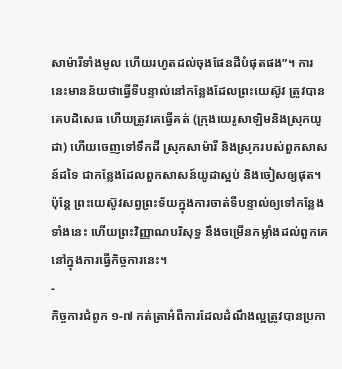សាម៉ារីទាំងមូល ហើយរហូតដល់ចុងផែនដីបំផុតផង”។ ការនេះមានន័យថាធ្វើទីបន្ទាល់នៅកន្លែងដែលព្រះយេស៊ូវ ត្រូវបានគេបដិសេធ ហើយត្រូវគេធ្វើគត់ (ក្រុងយេរូសាឡិមនិងស្រុកយូដា) ហើយចេញទៅទឹកដី ស្រុកសាម៉ារី និងស្រុករបស់ពួកសាសន៍ដទៃ ជាកន្លែងដែលពួកសាសន៍យូដាស្អប់ និងចៀសឲ្យផុត។ ប៉ុន្តែ ព្រះយេស៊ូវសព្វព្រះទ័យក្នុងការចាត់ទីបន្ទាល់ឲ្យទៅកន្លែងទាំងនេះ ហើយព្រះវិញ្ញាណបរិសុទ្ធ នឹងចម្រើនកម្លាំងដល់ពួកគេនៅក្នុងការធ្វើកិច្ចការនេះ។
-
កិច្ចការជំពូក ១-៧ កត់ត្រាអំពីការដែលដំណឹងល្អត្រូវបានប្រកា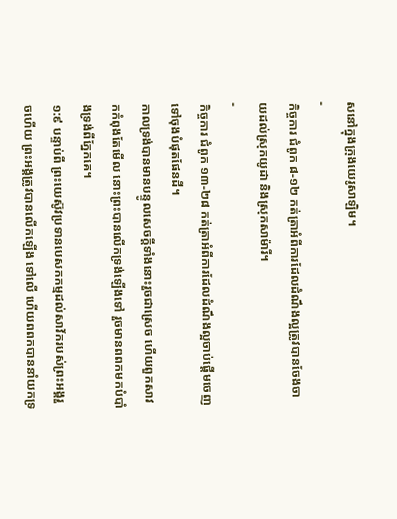សនៅក្នុងក្រុងយេរូសាឡិម។
-
កិច្ចការ ជំពូក ៨-១២ កត់ត្រាអំពីការដែលដំណឹងល្អត្រូវបានចែងចាយដល់ស្រុកយូដា និងស្រុកសាម៉ារី។
-
កិច្ចការ ជំពូក ១៣-២៨ កត់ត្រាអំពីការដែលដំណឹងល្អចាប់ផ្តើមចេញទៅចុងបំផុតផែនដី។
កាលទ្រង់បានមានបន្ទូលសេចក្ដីទាំងនោះរួចជាស្រេច ហើយពួកសាវកកំពុងតែមើល នោះព្រះបានលើកទ្រង់ឡើងទៅ រួចមានពពកមកបំបាំងទ្រង់ពីភ្នែកគេ។
១:៩ បន្ទាប់ពី ព្រះយេស៊ូវប្រទានបេសកកម្មដល់សាវ័ករបស់ព្រះអង្គរួចហើយ ព្រះអង្គត្រូវបានលើកឡើង ទៅលើ ហើយពពកបាននាំយកទ្រ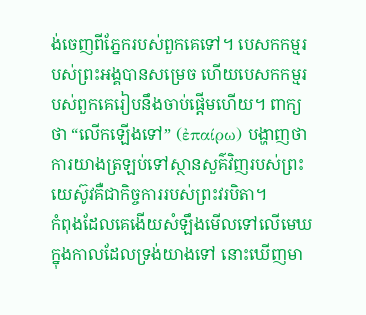ង់ចេញពីភ្នែករបស់ពួកគេទៅ។ បេសកកម្មរបស់ព្រះអង្គបានសម្រេច ហើយបេសកកម្មរបស់ពួកគេរៀបនឹងចាប់ផ្តើមហើយ។ ពាក្យថា “លើកឡើងទៅ” (ἐπαίρω) បង្ហាញថាការយាងត្រឡប់ទៅស្ថានសួគ៌វិញរបស់ព្រះយេស៊ូវគឺជាកិច្ចការរបស់ព្រះវរបិតា។
កំពុងដែលគេងើយសំឡឹងមើលទៅលើមេឃ ក្នុងកាលដែលទ្រង់យាងទៅ នោះឃើញមា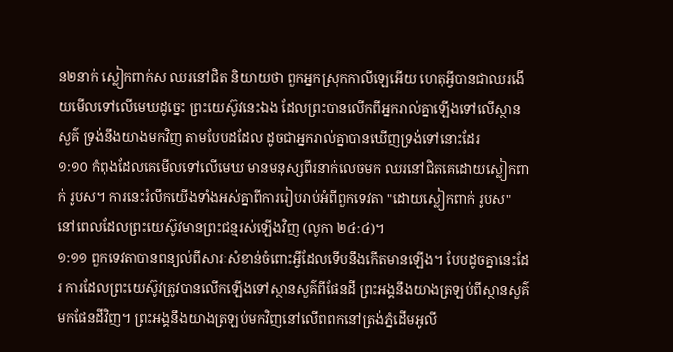ន២នាក់ ស្លៀកពាក់ស ឈរនៅជិត និយាយថា ពួកអ្នកស្រុកកាលីឡេអើយ ហេតុអ្វីបានជាឈរងើយមើលទៅលើមេឃដូច្នេះ ព្រះយេស៊ូវនេះឯង ដែលព្រះបានលើកពីអ្នករាល់គ្នាឡើងទៅលើស្ថានសួគ៌ ទ្រង់នឹងយាងមកវិញ តាមបែបដដែល ដូចជាអ្នករាល់គ្នាបានឃើញទ្រង់ទៅនោះដែរ
១:១០ កំពុងដែលគេមើលទៅលើមេឃ មានមនុស្សពីរនាក់លេចមក ឈរនៅជិតគេដោយស្លៀកពាក់ រូបស។ ការនេះរំលឹកយើងទាំងអស់គ្នាពីការរៀបរាប់អំពីពួកទេវតា "ដោយស្លៀកពាក់ រូបស" នៅពេលដែលព្រះយេស៊ូវមានព្រះជន្មរស់ឡើងវិញ (លូកា ២៤:៤)។
១:១១ ពួកទេវតាបានពន្យល់ពីសារៈសំខាន់ចំពោះអ្វីដែលទើបនឹងកើតមានឡើង។ បែបដូចគ្នានេះដែរ ការដែលព្រះយេស៊ូវត្រូវបានលើកឡើងទៅស្ថានសួគ៌ពីផែនដី ព្រះអង្គនឹងយាងត្រឡប់ពីស្ថានសួគ៌ មកផែនដីវិញ។ ព្រះអង្គនឹងយាងត្រឡប់មកវិញនៅលើពពកនៅត្រង់ភ្នំដើមអូលី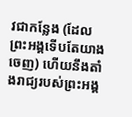វជាកន្លែង (ដែលព្រះអង្គទើបតែយាងចេញ) ហើយនឹងតាំងរាជ្យរបស់ព្រះអង្គ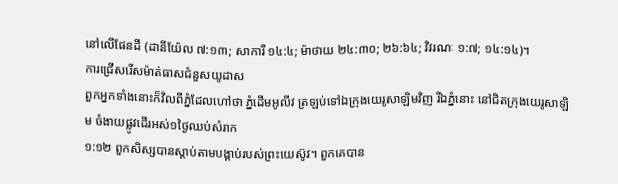នៅលើផែនដី (ដានីយ៉ែល ៧:១៣; សាការី ១៤:៤; ម៉ាថាយ ២៤:៣០; ២៦:៦៤; វិវរណៈ ១:៧; ១៤:១៤)។
ការជ្រើសរើសម៉ាត់ធាសជំនួសយូដាស
ពួកអ្នកទាំងនោះក៏វិលពីភ្នំដែលហៅថា ភ្នំដើមអូលីវ ត្រឡប់ទៅឯក្រុងយេរូសាឡិមវិញ រីឯភ្នំនោះ នៅជិតក្រុងយេរូសាឡិម ចំងាយផ្លូវដើរអស់១ថ្ងៃឈប់សំរាក
១:១២ ពួកសិស្សបានស្តាប់តាមបង្គាប់របស់ព្រះយេស៊ូវ។ ពួកគេបាន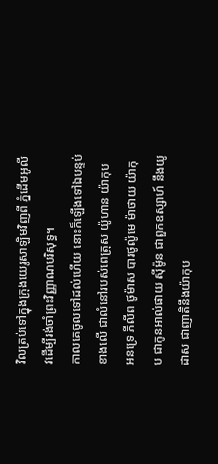វិលត្រប់ទៅក្នុងក្រុងយេរូសាឡិមវិញពី ភ្នំដើមអូលីវដើម្បីរង់ចាំព្រះវិញ្ញាណបរិសុទ្ធ។
កាលគេចូលទៅដល់ហើយ នោះក៏ឡើងទៅឯបន្ទប់ខាងលើ ជាលំនៅរបស់ពេត្រុស យ៉ូហាន យ៉ាកុប អនទ្រេ ភីលីព ថូម៉ាស បារថូល៉ូមេ ម៉ាថាយ យ៉ាកុប ជាកូនអាល់ផាយ ស៊ីម៉ូន ជាពួកឧស្សាហ៍ នឹងយូដាស ជាញាតិនឹងយ៉ាកុប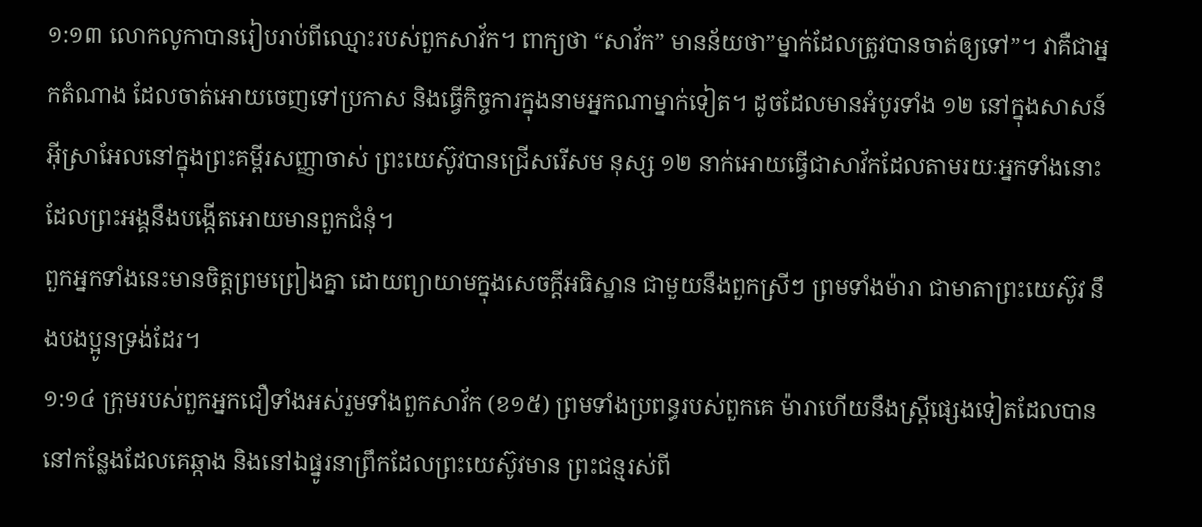១:១៣ លោកលូកាបានរៀបរាប់ពីឈ្មោះរបស់ពួកសាវ័ក។ ពាក្យថា “សាវ័ក” មានន័យថា”ម្នាក់ដែលត្រូវបានចាត់ឲ្យទៅ”។ វាគឺជាអ្នកតំណាង ដែលចាត់អោយចេញទៅប្រកាស និងធ្វើកិច្ចការក្នុងនាមអ្នកណាម្នាក់ទៀត។ ដូចដែលមានអំបូរទាំង ១២ នៅក្នុងសាសន៍អ៊ីស្រាអែលនៅក្នុងព្រះគម្ពីរសញ្ញាចាស់ ព្រះយេស៊ូវបានជ្រើសរើសម នុស្ស ១២ នាក់អោយធ្វើជាសាវ័កដែលតាមរយៈអ្នកទាំងនោះដែលព្រះអង្គនឹងបង្កើតអោយមានពួកជំនុំ។
ពួកអ្នកទាំងនេះមានចិត្តព្រមព្រៀងគ្នា ដោយព្យាយាមក្នុងសេចក្ដីអធិស្ឋាន ជាមួយនឹងពួកស្រីៗ ព្រមទាំងម៉ារា ជាមាតាព្រះយេស៊ូវ នឹងបងប្អូនទ្រង់ដែរ។
១:១៤ ក្រុមរបស់ពួកអ្នកជឿទាំងអស់រួមទាំងពួកសាវ័ក (ខ១៥) ព្រមទាំងប្រពន្ធរបស់ពួកគេ ម៉ារាហើយនឹងស្រ្តីផ្សេងទៀតដែលបាននៅកន្លែងដែលគេឆ្កាង និងនៅឯផ្នូរនាព្រឹកដែលព្រះយេស៊ូវមាន ព្រះជន្មរស់ពី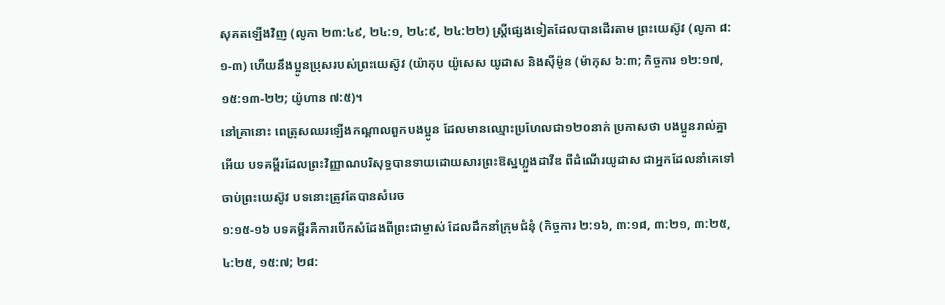សុគតឡើងវិញ (លូកា ២៣:៤៩, ២៤:១, ២៤:៩, ២៤:២២) ស្រ្តីផ្សេងទៀតដែលបានដើរតាម ព្រះយេស៊ូវ (លូកា ៨:១-៣) ហើយនឹងប្អូនប្រុសរបស់ព្រះយេស៊ូវ (យ៉ាកុប យ៉ូសេស យូដាស និងស៊ីម៉ូន (ម៉ាកុស ៦:៣; កិច្ចការ ១២:១៧, ១៥:១៣-២២; យ៉ូហាន ៧:៥)។
នៅគ្រានោះ ពេត្រុសឈរឡើងកណ្តាលពួកបងប្អូន ដែលមានឈ្មោះប្រហែលជា១២០នាក់ ប្រកាសថា បងប្អូនរាល់គ្នាអើយ បទគម្ពីរដែលព្រះវិញ្ញាណបរិសុទ្ធបានទាយដោយសារព្រះឱស្ឋហ្លួងដាវីឌ ពីដំណើរយូដាស ជាអ្នកដែលនាំគេទៅចាប់ព្រះយេស៊ូវ បទនោះត្រូវតែបានសំរេច
១:១៥-១៦ បទគម្ពីរគឺការបើកសំដែងពីព្រះជាម្ចាស់ ដែលដឹកនាំក្រុមជំនុំ (កិច្ចការ ២:១៦, ៣:១៨, ៣:២១, ៣:២៥, ៤:២៥, ១៥:៧; ២៨: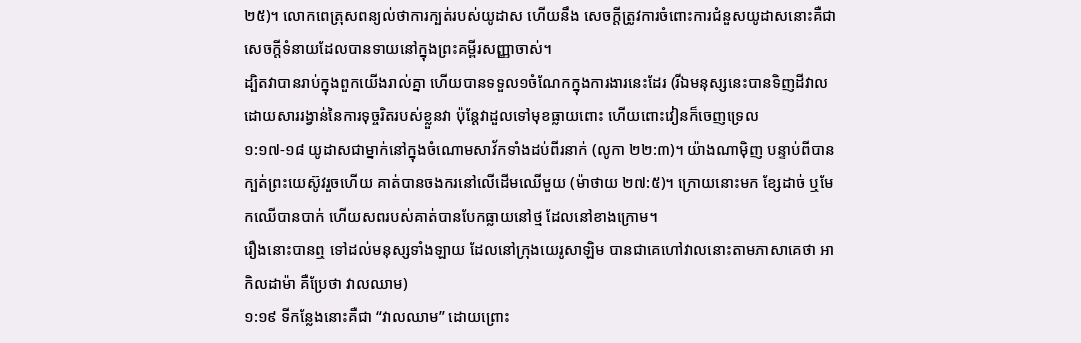២៥)។ លោកពេត្រុសពន្យល់ថាការក្បត់របស់យូដាស ហើយនឹង សេចក្តីត្រូវការចំពោះការជំនួសយូដាសនោះគឺជាសេចក្តីទំនាយដែលបានទាយនៅក្នុងព្រះគម្ពីរសញ្ញាចាស់។
ដ្បិតវាបានរាប់ក្នុងពួកយើងរាល់គ្នា ហើយបានទទួល១ចំណែកក្នុងការងារនេះដែរ (រីឯមនុស្សនេះបានទិញដីវាល ដោយសាររង្វាន់នៃការទុច្ចរិតរបស់ខ្លួនវា ប៉ុន្តែវាដួលទៅមុខធ្លាយពោះ ហើយពោះវៀនក៏ចេញទ្រេល
១:១៧-១៨ យូដាសជាម្នាក់នៅក្នុងចំណោមសាវ័កទាំងដប់ពីរនាក់ (លូកា ២២:៣)។ យ៉ាងណាម៉ិញ បន្ទាប់ពីបានក្បត់ព្រះយេស៊ូវរួចហើយ គាត់បានចងករនៅលើដើមឈើមួយ (ម៉ាថាយ ២៧:៥)។ ក្រោយនោះមក ខ្សែដាច់ ឬមែកឈើបានបាក់ ហើយសពរបស់គាត់បានបែកធ្លាយនៅថ្ម ដែលនៅខាងក្រោម។
រឿងនោះបានឮ ទៅដល់មនុស្សទាំងឡាយ ដែលនៅក្រុងយេរូសាឡិម បានជាគេហៅវាលនោះតាមភាសាគេថា អាកិលដាម៉ា គឺប្រែថា វាលឈាម)
១:១៩ ទីកន្លែងនោះគឺជា “វាលឈាម” ដោយព្រោះ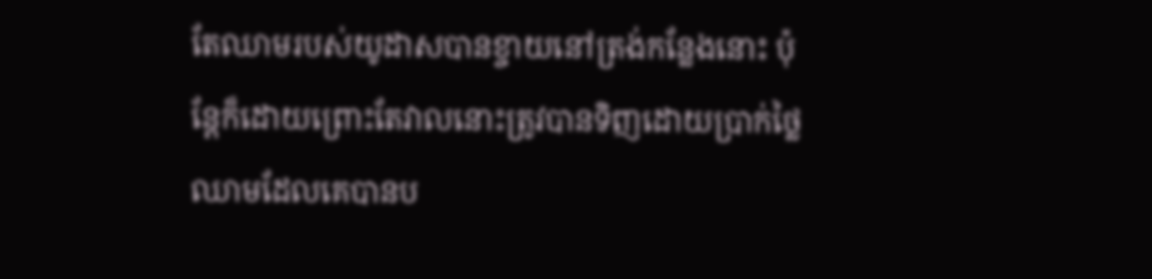តែឈាមរបស់យូដាសបានខ្ចាយនៅត្រង់កន្លែងនោះ ប៉ុន្តែក៏ដោយព្រោះតែវាលនោះត្រូវបានទិញដោយប្រាក់ថ្លៃឈាមដែលគេបានប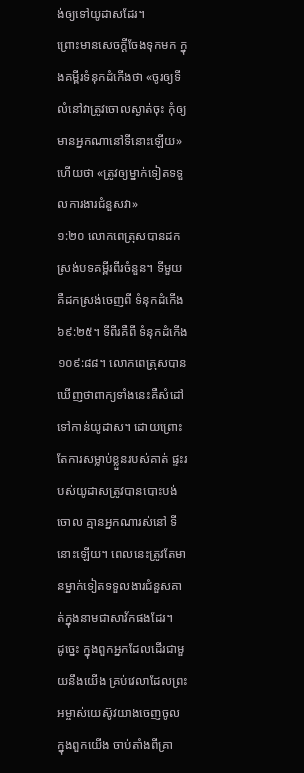ង់ឲ្យទៅយូដាសដែរ។
ព្រោះមានសេចក្ដីចែងទុកមក ក្នុងគម្ពីរទំនុកដំកើងថា «ចូរឲ្យទីលំនៅវាត្រូវចោលស្ងាត់ចុះ កុំឲ្យមានអ្នកណានៅទីនោះឡើយ» ហើយថា «ត្រូវឲ្យម្នាក់ទៀតទទួលការងារជំនួសវា»
១:២០ លោកពេត្រុសបានដកស្រង់បទគម្ពីរពីរចំនួន។ ទីមួយគឺដកស្រង់ចេញពី ទំនុកដំកើង ៦៩:២៥។ ទីពីរគឺពី ទំនុកដំកើង ១០៩:៨៨។ លោកពេត្រុសបានឃើញថាពាក្យទាំងនេះគឺសំដៅទៅកាន់យូដាស។ ដោយព្រោះតែការសម្លាប់ខ្លួនរបស់គាត់ ផ្ទះរបស់យូដាសត្រូវបានបោះបង់ចោល គ្មានអ្នកណារស់នៅ ទីនោះឡើយ។ ពេលនេះត្រូវតែមានម្នាក់ទៀតទទួលងារជំនួសគាត់ក្នុងនាមជាសាវ័កផងដែរ។
ដូច្នេះ ក្នុងពួកអ្នកដែលដើរជាមួយនឹងយើង គ្រប់វេលាដែលព្រះអម្ចាស់យេស៊ូវយាងចេញចូល ក្នុងពួកយើង ចាប់តាំងពីគ្រា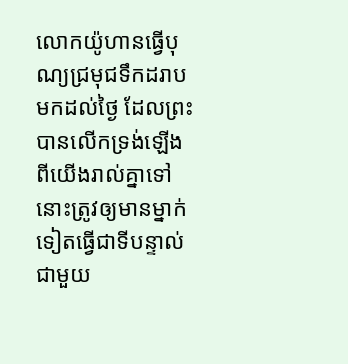លោកយ៉ូហានធ្វើបុណ្យជ្រមុជទឹកដរាបមកដល់ថ្ងៃ ដែលព្រះបានលើកទ្រង់ឡើង ពីយើងរាល់គ្នាទៅ នោះត្រូវឲ្យមានម្នាក់ទៀតធ្វើជាទីបន្ទាល់ ជាមួយ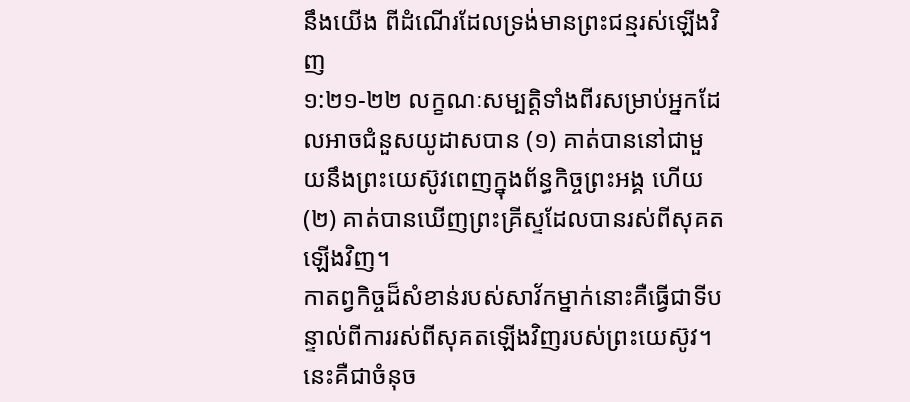នឹងយើង ពីដំណើរដែលទ្រង់មានព្រះជន្មរស់ឡើងវិញ
១:២១-២២ លក្ខណៈសម្បត្តិទាំងពីរសម្រាប់អ្នកដែលអាចជំនួសយូដាសបាន (១) គាត់បាននៅជាមួយនឹងព្រះយេស៊ូវពេញក្នុងព័ន្ធកិច្ចព្រះអង្គ ហើយ(២) គាត់បានឃើញព្រះគ្រីស្ទដែលបានរស់ពីសុគតឡើងវិញ។
កាតព្វកិច្ចដ៏សំខាន់របស់សាវ័កម្នាក់នោះគឺធ្វើជាទីបន្ទាល់ពីការរស់ពីសុគតឡើងវិញរបស់ព្រះយេស៊ូវ។ នេះគឺជាចំនុច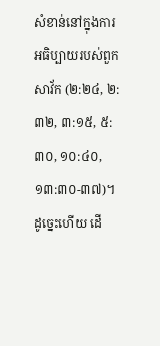សំខាន់នៅក្នុងការអធិប្បាយរបស់ពួកសាវ័ក (២:២៤, ២:៣២, ៣:១៥, ៥:៣០, ១០:៤០, ១៣:៣០-៣៧)។ ដូច្នេះហើយ ដើ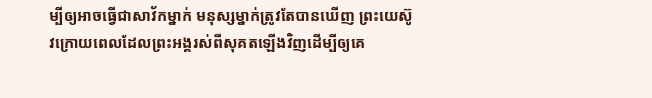ម្បីឲ្យអាចធ្វើជាសាវ័កម្នាក់ មនុស្សម្នាក់ត្រូវតែបានឃើញ ព្រះយេស៊ូវក្រោយពេលដែលព្រះអង្គរស់ពីសុគតឡើងវិញដើម្បីឲ្យគេ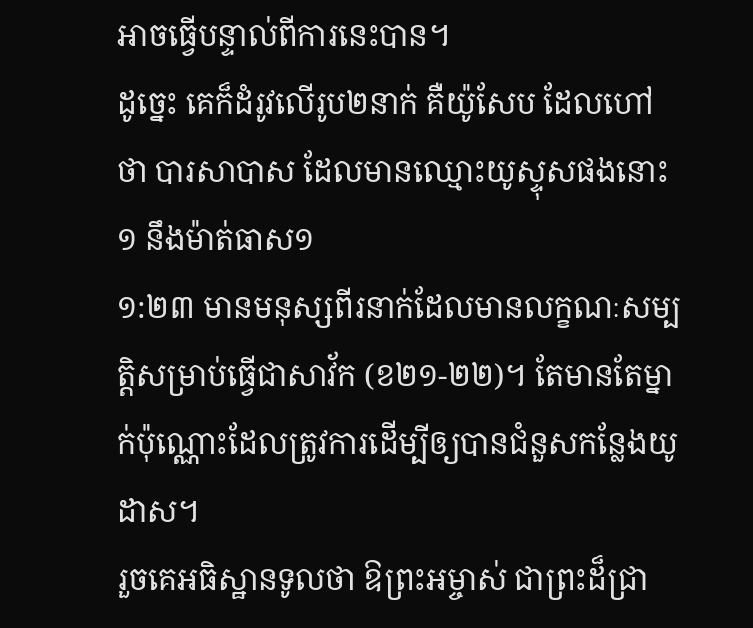អាចធ្វើបន្ទាល់ពីការនេះបាន។
ដូច្នេះ គេក៏ដំរូវលើរូប២នាក់ គឺយ៉ូសែប ដែលហៅថា បារសាបាស ដែលមានឈ្មោះយូស្ទុសផងនោះ១ នឹងម៉ាត់ធាស១
១:២៣ មានមនុស្សពីរនាក់ដែលមានលក្ខណៈសម្បត្តិសម្រាប់ធ្វើជាសាវ័ក (ខ២១-២២)។ តែមានតែម្នាក់ប៉ុណ្ណោះដែលត្រូវការដើម្បីឲ្យបានជំនួសកន្លែងយូដាស។
រួចគេអធិស្ឋានទូលថា ឱព្រះអម្ចាស់ ជាព្រះដ៏ជ្រា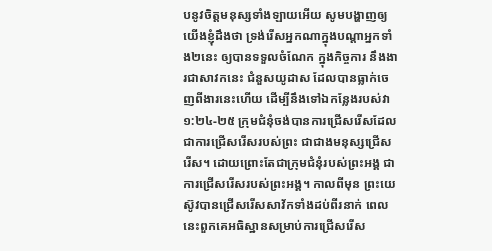បនូវចិត្តមនុស្សទាំងឡាយអើយ សូមបង្ហាញឲ្យយើងខ្ញុំដឹងថា ទ្រង់រើសអ្នកណាក្នុងបណ្តាអ្នកទាំង២នេះ ឲ្យបានទទួលចំណែក ក្នុងកិច្ចការ នឹងងារជាសាវកនេះ ជំនួសយូដាស ដែលបានធ្លាក់ចេញពីងារនេះហើយ ដើម្បីនឹងទៅឯកន្លែងរបស់វា
១:២៤-២៥ ក្រុមជំនុំចង់បានការជ្រើសរើសដែលជាការជ្រើសរើសរបស់ព្រះ ជាជាងមនុស្សជ្រើសរើស។ ដោយព្រោះតែជាក្រុមជំនុំរបស់ព្រះអង្គ ជាការជ្រើសរើសរបស់ព្រះអង្គ។ កាលពីមុន ព្រះយេស៊ូវបានជ្រើសរើសសាវ័កទាំងដប់ពីរនាក់ ពេលនេះពួកគេអធិស្ឋានសម្រាប់ការជ្រើសរើស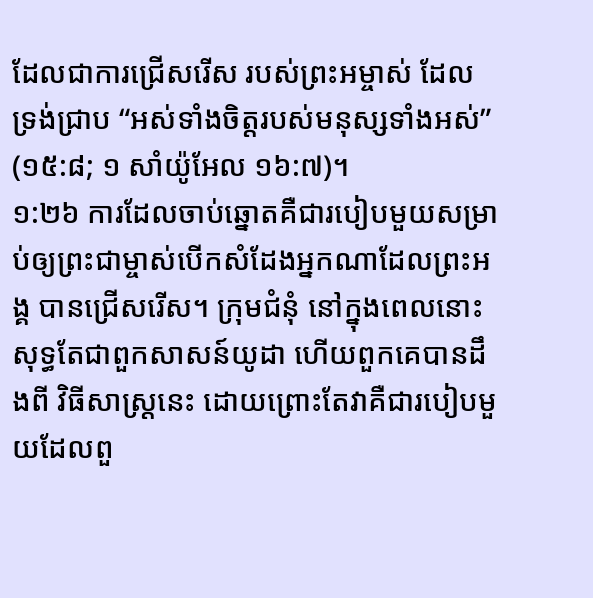ដែលជាការជ្រើសរើស របស់ព្រះអម្ចាស់ ដែលទ្រង់ជ្រាប “អស់ទាំងចិត្តរបស់មនុស្សទាំងអស់” (១៥:៨; ១ សាំយ៉ូអែល ១៦:៧)។
១:២៦ ការដែលចាប់ឆ្នោតគឺជារបៀបមួយសម្រាប់ឲ្យព្រះជាម្ចាស់បើកសំដែងអ្នកណាដែលព្រះអង្គ បានជ្រើសរើស។ ក្រុមជំនុំ នៅក្នុងពេលនោះ សុទ្ធតែជាពួកសាសន៍យូដា ហើយពួកគេបានដឹងពី វិធីសាស្រ្តនេះ ដោយព្រោះតែវាគឺជារបៀបមួយដែលពួ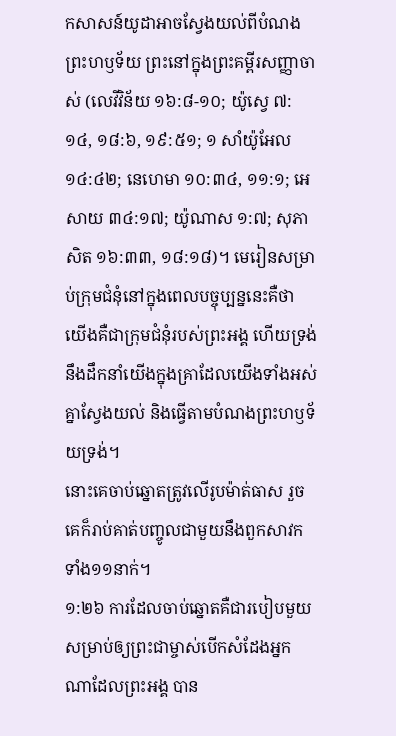កសាសន៍យូដាអាចស្វែងយល់ពីបំណងព្រះហឫទ័យ ព្រះនៅក្នុងព្រះគម្ពីរសញ្ញាចាស់ (លេវីវិន័យ ១៦:៨-១០; យ៉ូសេ្វ ៧:១៤, ១៨:៦, ១៩:៥១; ១ សាំយ៉ូអែល ១៤:៤២; នេហេមា ១០:៣៤, ១១:១; អេសាយ ៣៤:១៧; យ៉ូណាស ១:៧; សុភាសិត ១៦:៣៣, ១៨:១៨)។ មេរៀនសម្រាប់ក្រុមជំនុំនៅក្នុងពេលបច្ចុប្បន្ននេះគឺថា យើងគឺជាក្រុមជំនុំរបស់ព្រះអង្គ ហើយទ្រង់នឹងដឹកនាំយើងក្នុងគ្រាដែលយើងទាំងអស់គ្នាស្វែងយល់ និងធ្វើតាមបំណងព្រះហឫទ័យទ្រង់។
នោះគេចាប់ឆ្នោតត្រូវលើរូបម៉ាត់ធាស រួចគេក៏រាប់គាត់បញ្ចូលជាមួយនឹងពួកសាវកទាំង១១នាក់។
១:២៦ ការដែលចាប់ឆ្នោតគឺជារបៀបមួយសម្រាប់ឲ្យព្រះជាម្ចាស់បើកសំដែងអ្នកណាដែលព្រះអង្គ បាន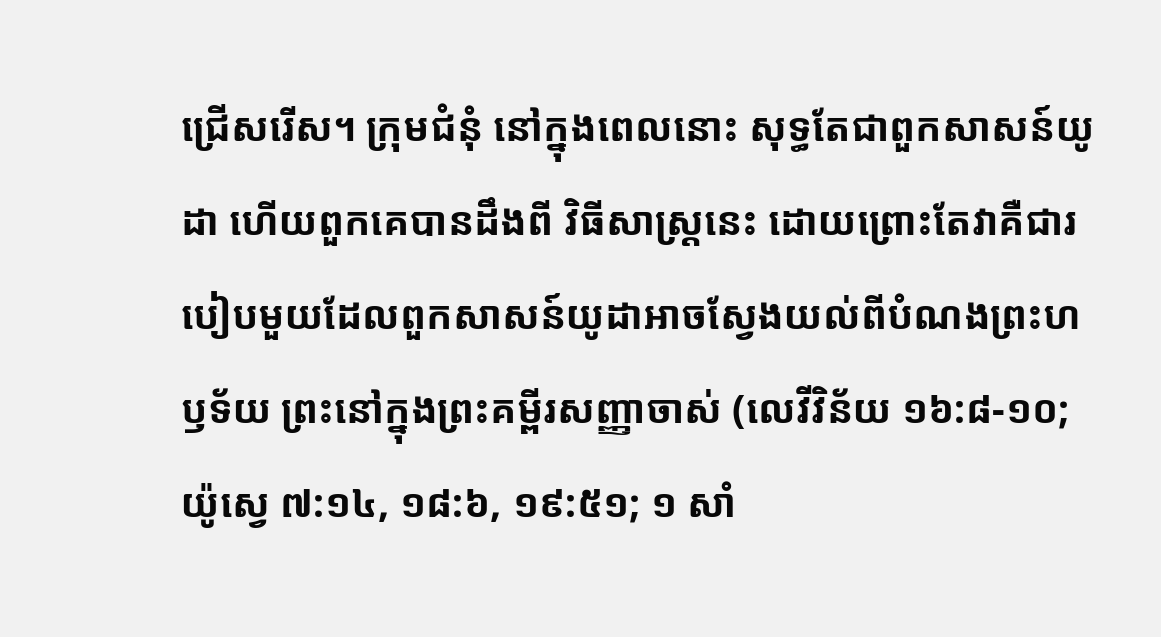ជ្រើសរើស។ ក្រុមជំនុំ នៅក្នុងពេលនោះ សុទ្ធតែជាពួកសាសន៍យូដា ហើយពួកគេបានដឹងពី វិធីសាស្រ្តនេះ ដោយព្រោះតែវាគឺជារបៀបមួយដែលពួកសាសន៍យូដាអាចស្វែងយល់ពីបំណងព្រះហឫទ័យ ព្រះនៅក្នុងព្រះគម្ពីរសញ្ញាចាស់ (លេវីវិន័យ ១៦:៨-១០; យ៉ូសេ្វ ៧:១៤, ១៨:៦, ១៩:៥១; ១ សាំ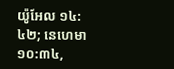យ៉ូអែល ១៤:៤២; នេហេមា ១០:៣៤,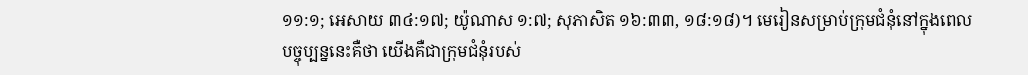១១:១; អេសាយ ៣៤:១៧; យ៉ូណាស ១:៧; សុភាសិត ១៦:៣៣, ១៨:១៨)។ មេរៀនសម្រាប់ក្រុមជំនុំនៅក្នុងពេលបច្ចុប្បន្ននេះគឺថា យើងគឺជាក្រុមជំនុំរបស់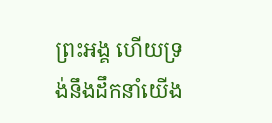ព្រះអង្គ ហើយទ្រង់នឹងដឹកនាំយើង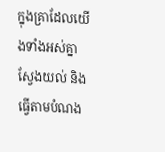ក្នុងគ្រាដែលយើងទាំងអស់គ្នាស្វែងយល់ និងធ្វើតាមបំណង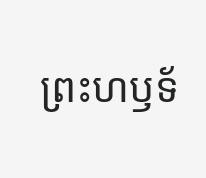ព្រះហឫទ័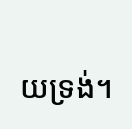យទ្រង់។